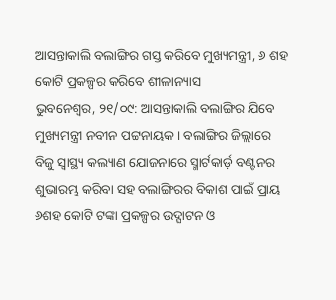ଆସନ୍ତାକାଲି ବଲାଙ୍ଗିର ଗସ୍ତ କରିବେ ମୁଖ୍ୟମନ୍ତ୍ରୀ, ୬ ଶହ କୋଟି ପ୍ରକଳ୍ପର କରିବେ ଶୀଳାନ୍ୟାସ
ଭୁବନେଶ୍ୱର, ୨୧/୦୯: ଆସନ୍ତାକାଲି ବଲାଙ୍ଗିର ଯିବେ ମୁଖ୍ୟମନ୍ତ୍ରୀ ନବୀନ ପଟ୍ଟନାୟକ । ବଲାଙ୍ଗିର ଜିଲ୍ଲାରେ ବିଜୁ ସ୍ବାସ୍ଥ୍ୟ କଲ୍ୟାଣ ଯୋଜନାରେ ସ୍ମାର୍ଟକାର୍ଡ଼ ବଣ୍ଟନର ଶୁଭାରମ୍ଭ କରିବା ସହ ବଲାଙ୍ଗିରର ବିକାଶ ପାଇଁ ପ୍ରାୟ ୬ଶହ କୋଟି ଟଙ୍କା ପ୍ରକଳ୍ପର ଉଦ୍ଘାଟନ ଓ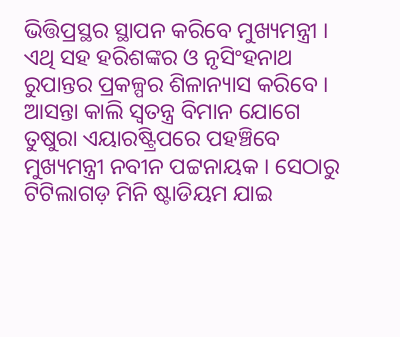ଭିତ୍ତିପ୍ରସ୍ଥର ସ୍ଥାପନ କରିବେ ମୁଖ୍ୟମନ୍ତ୍ରୀ । ଏଥି ସହ ହରିଶଙ୍କର ଓ ନୃସିଂହନାଥ ରୁପାନ୍ତର ପ୍ରକଳ୍ପର ଶିଳାନ୍ୟାସ କରିବେ । ଆସନ୍ତା କାଲି ସ୍ବତନ୍ତ୍ର ବିମାନ ଯୋଗେ ତୁଷୁରା ଏୟାରଷ୍ଟ୍ରିପରେ ପହଞ୍ଚିବେ ମୁଖ୍ୟମନ୍ତ୍ରୀ ନବୀନ ପଟ୍ଟନାୟକ । ସେଠାରୁ ଟିଟିଲାଗଡ଼ ମିନି ଷ୍ଟାଡିୟମ ଯାଇ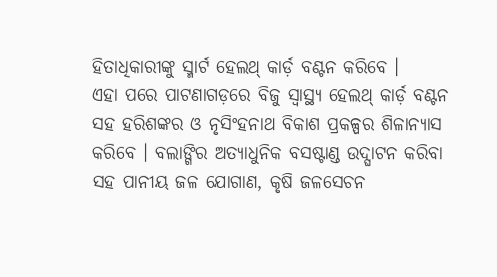ହିତାଧିକାରୀଙ୍କୁ ସ୍ମାର୍ଟ ହେଲଥ୍ କାର୍ଡ଼ ବଣ୍ଟନ କରିବେ ।
ଏହା ପରେ ପାଟଣାଗଡ଼ରେ ବିଜୁ ସ୍ବାସ୍ଥ୍ୟ ହେଲଥ୍ କାର୍ଡ଼ ବଣ୍ଟନ ସହ ହରିଶଙ୍କର ଓ ନୃସିଂହନାଥ ବିକାଶ ପ୍ରକଳ୍ପର ଶିଳାନ୍ୟାସ କରିବେ । ବଲାଙ୍ଗିର ଅତ୍ୟାଧୁନିକ ବସଷ୍ଟାଣ୍ଡ ଉଦ୍ଘାଟନ କରିବା ସହ ପାନୀୟ ଜଳ ଯୋଗାଣ, କୃଷି ଜଳସେଚନ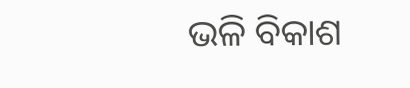ଭଳି ବିକାଶ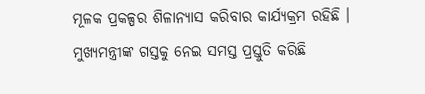ମୂଳକ ପ୍ରକଳ୍ପର ଶିଳାନ୍ୟାସ କରିବାର କାର୍ଯ୍ୟକ୍ରମ ରହିଛି । ମୁଖ୍ୟମନ୍ତ୍ରୀଙ୍କ ଗସ୍ତକୁ ନେଇ ସମସ୍ତ ପ୍ରସ୍ତୁତି କରିଛି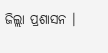ଜିଲ୍ଲା ପ୍ରଶାସନ ।